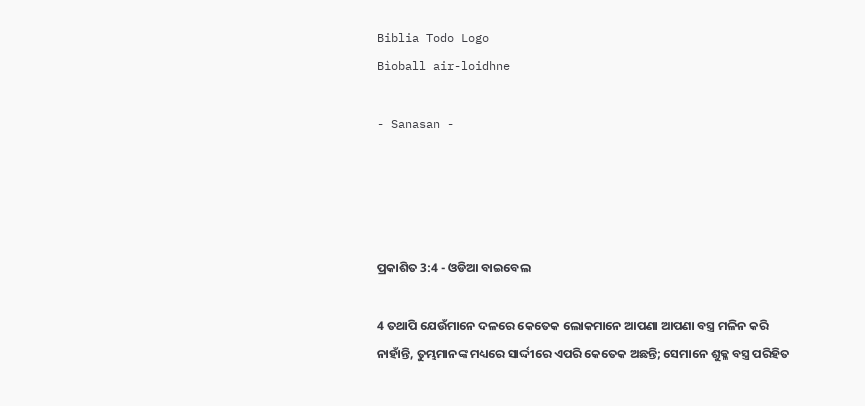Biblia Todo Logo
Bìoball air-loidhne

- Sanasan -




ପ୍ରକାଶିତ 3:4 - ଓଡିଆ ବାଇବେଲ

4 ତଥାପି ଯେଉଁମାନେ ଦଳରେ କେତେକ ଲୋକମାନେ ଆପଣା ଆପଣା ବସ୍ତ୍ର ମଳିନ କରି ନାହାଁନ୍ତି, ତୁମ୍ଭମାନଙ୍କ ମଧ୍ୟରେ ସାର୍ଦ୍ଦୀରେ ଏପରି କେତେକ ଅଛନ୍ତି; ସେମାନେ ଶୁକ୍ଳ ବସ୍ତ୍ର ପରିହିତ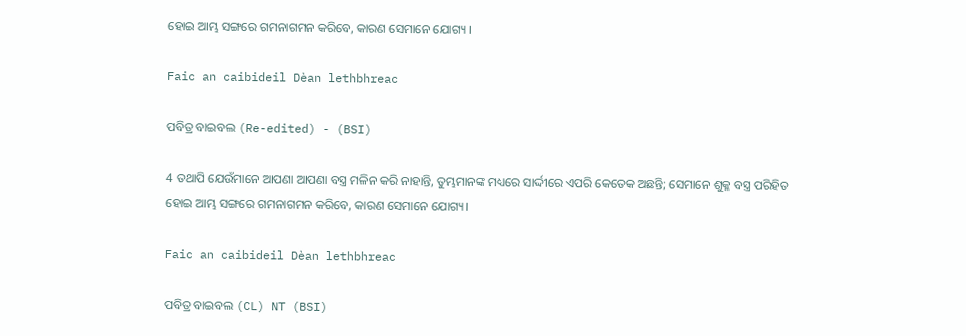ହୋଇ ଆମ୍ଭ ସଙ୍ଗରେ ଗମନାଗମନ କରିବେ, କାରଣ ସେମାନେ ଯୋଗ୍ୟ ।

Faic an caibideil Dèan lethbhreac

ପବିତ୍ର ବାଇବଲ (Re-edited) - (BSI)

4 ତଥାପି ଯେଉଁମାନେ ଆପଣା ଆପଣା ବସ୍ତ୍ର ମଳିନ କରି ନାହାନ୍ତି, ତୁମ୍ଭମାନଙ୍କ ମଧ୍ୟରେ ସାର୍ଦ୍ଦୀରେ ଏପରି କେତେକ ଅଛନ୍ତି; ସେମାନେ ଶୁକ୍ଳ ବସ୍ତ୍ର ପରିହିତ ହୋଇ ଆମ୍ଭ ସଙ୍ଗରେ ଗମନାଗମନ କରିବେ, କାରଣ ସେମାନେ ଯୋଗ୍ୟ।

Faic an caibideil Dèan lethbhreac

ପବିତ୍ର ବାଇବଲ (CL) NT (BSI)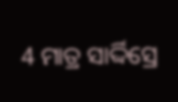4 ମାତ୍ର ସାର୍ଦ୍ଦିସ୍ରେ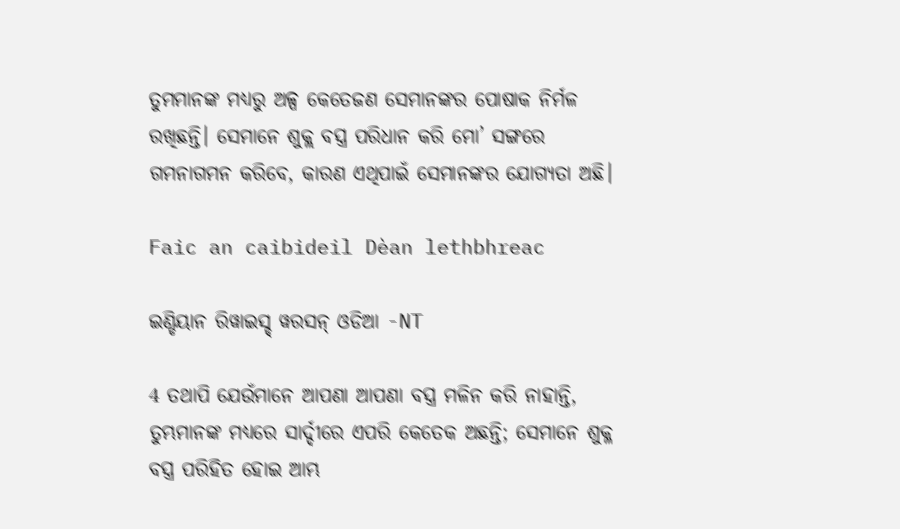ତୁମମାନଙ୍କ ମଧ୍ୟରୁ ଅଳ୍ପ କେତେଜଣ ସେମାନଙ୍କର ପୋଷାକ ନିର୍ମଳ ରଖିଛନ୍ତି। ସେମାନେ ଶୁକ୍ଲ ବସ୍ତ୍ର ପରିଧାନ କରି ମୋ’ ସଙ୍ଗରେ ଗମନାଗମନ କରିବେ, କାରଣ ଏଥିପାଇଁ ସେମାନଙ୍କର ଯୋଗ୍ୟତା ଅଛି।

Faic an caibideil Dèan lethbhreac

ଇଣ୍ଡିୟାନ ରିୱାଇସ୍ଡ୍ ୱରସନ୍ ଓଡିଆ -NT

4 ତଥାପି ଯେଉଁମାନେ ଆପଣା ଆପଣା ବସ୍ତ୍ର ମଳିନ କରି ନାହାନ୍ତି, ତୁମ୍ଭମାନଙ୍କ ମଧ୍ୟରେ ସାର୍ଦ୍ଦୀରେ ଏପରି କେତେକ ଅଛନ୍ତି; ସେମାନେ ଶୁକ୍ଳ ବସ୍ତ୍ର ପରିହିତ ହୋଇ ଆମ୍ଭ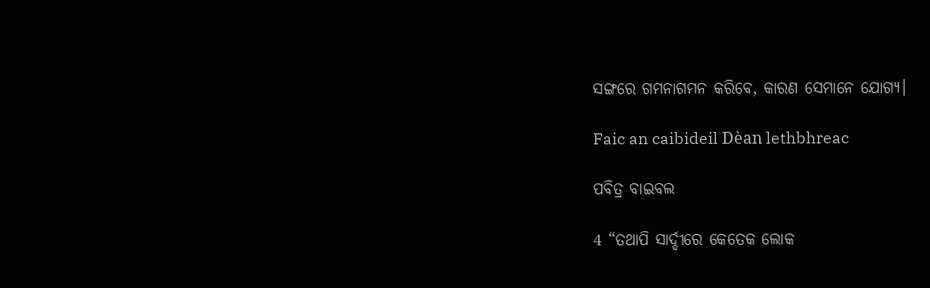ସଙ୍ଗରେ ଗମନାଗମନ କରିବେ, କାରଣ ସେମାନେ ଯୋଗ୍ୟ।

Faic an caibideil Dèan lethbhreac

ପବିତ୍ର ବାଇବଲ

4 “ତଥାପି ସାର୍ଦ୍ଦୀରେ କେତେକ ଲୋକ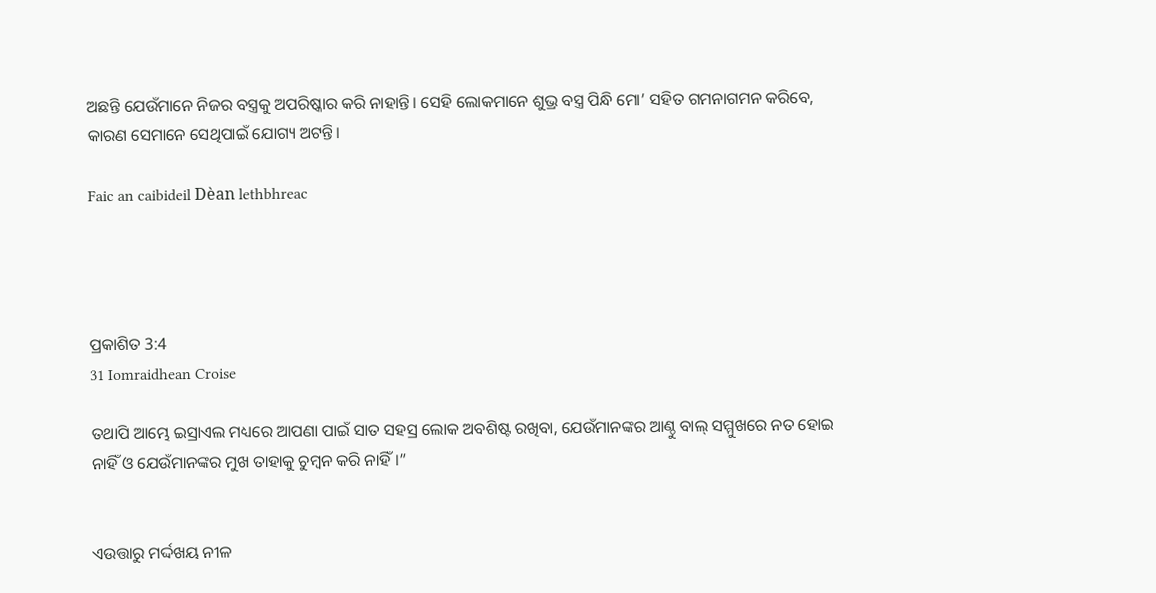ଅଛନ୍ତି ଯେଉଁମାନେ ନିଜର ବସ୍ତ୍ରକୁ ଅପରିଷ୍କାର କରି ନାହାନ୍ତି। ସେହି ଲୋକମାନେ ଶୁଭ୍ର ବସ୍ତ୍ର ପିନ୍ଧି ମୋ’ ସହିତ ଗମନାଗମନ କରିବେ, କାରଣ ସେମାନେ ସେଥିପାଇଁ ଯୋଗ୍ୟ ଅଟନ୍ତି।

Faic an caibideil Dèan lethbhreac




ପ୍ରକାଶିତ 3:4
31 Iomraidhean Croise

ତଥାପି ଆମ୍ଭେ ଇସ୍ରାଏଲ ମଧ୍ୟରେ ଆପଣା ପାଇଁ ସାତ ସହସ୍ର ଲୋକ ଅବଶିଷ୍ଟ ରଖିବା, ଯେଉଁମାନଙ୍କର ଆଣ୍ଠୁ ବାଲ୍‍ ସମ୍ମୁଖରେ ନତ ହୋଇ ନାହିଁ ଓ ଯେଉଁମାନଙ୍କର ମୁଖ ତାହାକୁ ଚୁମ୍ବନ କରି ନାହିଁ।”


ଏଉତ୍ତାରୁ ମର୍ଦ୍ଦଖୟ ନୀଳ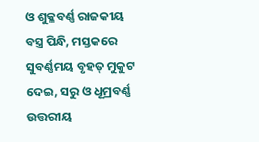ଓ ଶୁକ୍ଳବର୍ଣ୍ଣ ରାଜକୀୟ ବସ୍ତ୍ର ପିନ୍ଧି, ମସ୍ତକରେ ସୁବର୍ଣ୍ଣମୟ ବୃହତ୍‍ ମୁକୁଟ ଦେଇ, ସରୁ ଓ ଧୂମ୍ରବର୍ଣ୍ଣ ଉତ୍ତରୀୟ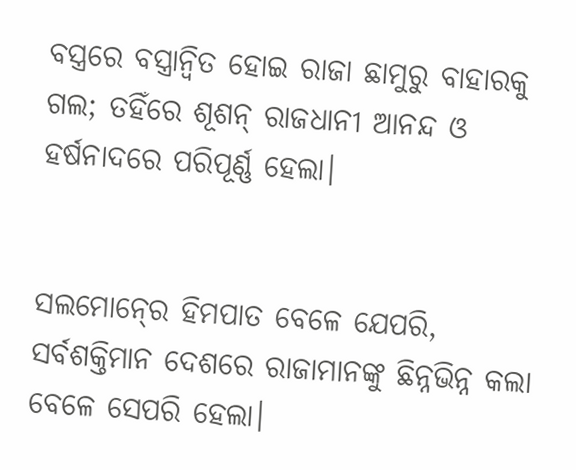ବସ୍ତ୍ରରେ ବସ୍ତ୍ରାନ୍ୱିତ ହୋଇ ରାଜା ଛାମୁରୁ ବାହାରକୁ ଗଲ; ତହିଁରେ ଶୂଶନ୍‍ ରାଜଧାନୀ ଆନନ୍ଦ ଓ ହର୍ଷନାଦରେ ପରିପୂର୍ଣ୍ଣ ହେଲା।


ସଲମୋନ୍‍ରେ ହିମପାତ ବେଳେ ଯେପରି, ସର୍ବଶକ୍ତିମାନ ଦେଶରେ ରାଜାମାନଙ୍କୁ ଛିନ୍ନଭିନ୍ନ କଲା ବେଳେ ସେପରି ହେଲା।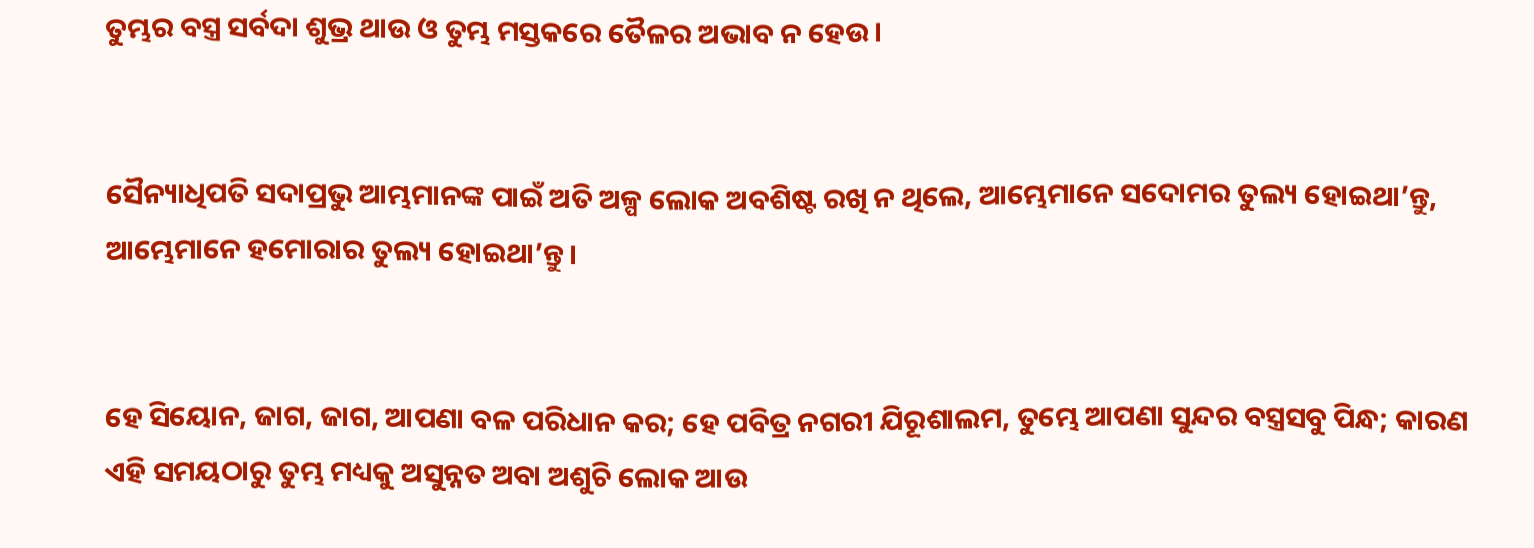ତୁମ୍ଭର ବସ୍ତ୍ର ସର୍ବଦା ଶୁଭ୍ର ଥାଉ ଓ ତୁମ୍ଭ ମସ୍ତକରେ ତୈଳର ଅଭାବ ନ ହେଉ।


ସୈନ୍ୟାଧିପତି ସଦାପ୍ରଭୁ ଆମ୍ଭମାନଙ୍କ ପାଇଁ ଅତି ଅଳ୍ପ ଲୋକ ଅବଶିଷ୍ଟ ରଖି ନ ଥିଲେ, ଆମ୍ଭେମାନେ ସଦୋମର ତୁଲ୍ୟ ହୋଇଥା’ନ୍ତୁ, ଆମ୍ଭେମାନେ ହମୋରାର ତୁଲ୍ୟ ହୋଇଥା’ନ୍ତୁ।


ହେ ସିୟୋନ, ଜାଗ, ଜାଗ, ଆପଣା ବଳ ପରିଧାନ କର; ହେ ପବିତ୍ର ନଗରୀ ଯିରୂଶାଲମ, ତୁମ୍ଭେ ଆପଣା ସୁନ୍ଦର ବସ୍ତ୍ରସବୁ ପିନ୍ଧ; କାରଣ ଏହି ସମୟଠାରୁ ତୁମ୍ଭ ମଧ୍ୟକୁ ଅସୁନ୍ନତ ଅବା ଅଶୁଚି ଲୋକ ଆଉ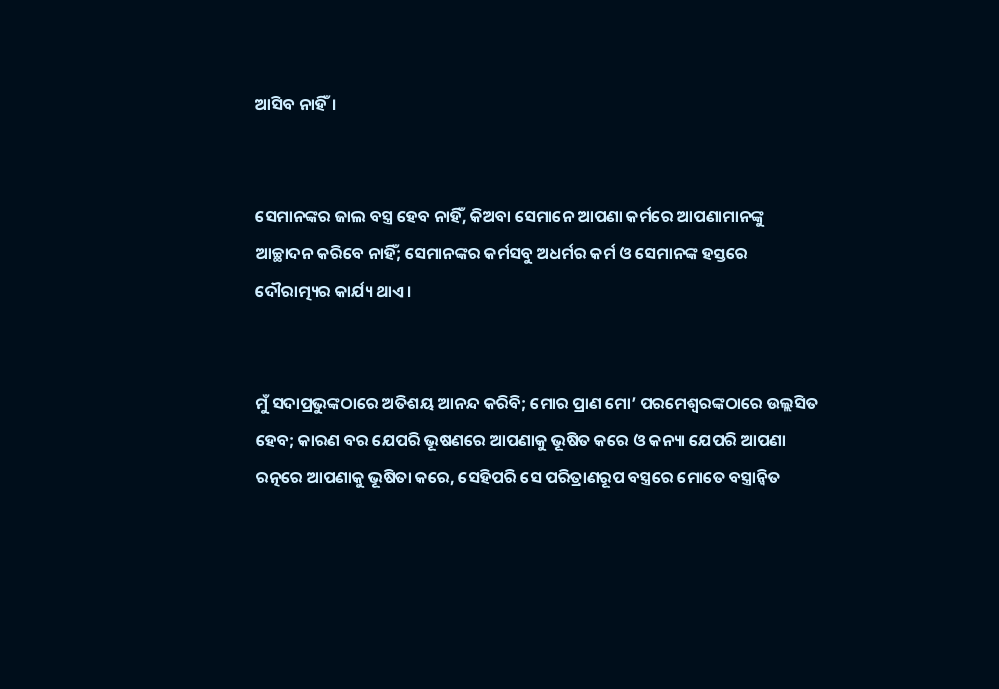ଆସିବ ନାହିଁ।


ସେମାନଙ୍କର ଜାଲ ବସ୍ତ୍ର ହେବ ନାହିଁ, କିଅବା ସେମାନେ ଆପଣା କର୍ମରେ ଆପଣାମାନଙ୍କୁ ଆଚ୍ଛାଦନ କରିବେ ନାହିଁ; ସେମାନଙ୍କର କର୍ମସବୁ ଅଧର୍ମର କର୍ମ ଓ ସେମାନଙ୍କ ହସ୍ତରେ ଦୌରାତ୍ମ୍ୟର କାର୍ଯ୍ୟ ଥାଏ।


ମୁଁ ସଦାପ୍ରଭୁଙ୍କଠାରେ ଅତିଶୟ ଆନନ୍ଦ କରିବି; ମୋର ପ୍ରାଣ ମୋ’ ପରମେଶ୍ୱରଙ୍କଠାରେ ଉଲ୍ଲସିତ ହେବ; କାରଣ ବର ଯେପରି ଭୂଷଣରେ ଆପଣାକୁ ଭୂଷିତ କରେ ଓ କନ୍ୟା ଯେପରି ଆପଣା ରତ୍ନରେ ଆପଣାକୁ ଭୂଷିତା କରେ, ସେହିପରି ସେ ପରିତ୍ରାଣରୂପ ବସ୍ତ୍ରରେ ମୋତେ ବସ୍ତ୍ରାନ୍ୱିତ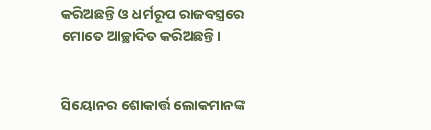କରିଅଛନ୍ତି ଓ ଧର୍ମରୂପ ରାଜବସ୍ତ୍ରରେ ମୋତେ ଆଚ୍ଛାଦିତ କରିଅଛନ୍ତି।


ସିୟୋନର ଶୋକାର୍ତ୍ତ ଲୋକମାନଙ୍କ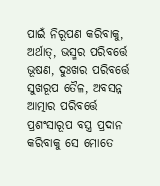ପାଇଁ ନିରୂପଣ କରିବାକୁ, ଅର୍ଥାତ୍‍, ଭସ୍ମର ପରିବର୍ତ୍ତେ ଭୂଷଣ, ଦୁଃଖର ପରିବର୍ତ୍ତେ ସୁଖରୂପ ତୈଳ, ଅବସନ୍ନ ଆତ୍ମାର ପରିବର୍ତ୍ତେ ପ୍ରଶଂସାରୂପ ବସ୍ତ୍ର ପ୍ରଦାନ କରିବାକୁ ସେ ମୋତେ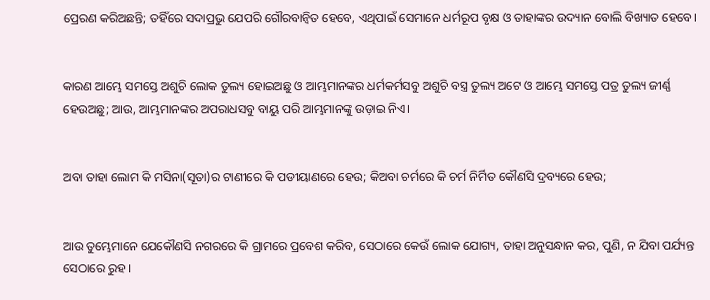ପ୍ରେରଣ କରିଅଛନ୍ତି; ତହିଁରେ ସଦାପ୍ରଭୁ ଯେପରି ଗୌରବାନ୍ୱିତ ହେବେ, ଏଥିପାଇଁ ସେମାନେ ଧର୍ମରୂପ ବୃକ୍ଷ ଓ ତାହାଙ୍କର ଉଦ୍ୟାନ ବୋଲି ବିଖ୍ୟାତ ହେବେ।


କାରଣ ଆମ୍ଭେ ସମସ୍ତେ ଅଶୁଚି ଲୋକ ତୁଲ୍ୟ ହୋଇଅଛୁ ଓ ଆମ୍ଭମାନଙ୍କର ଧର୍ମକର୍ମସବୁ ଅଶୁଚି ବସ୍ତ୍ର ତୁଲ୍ୟ ଅଟେ ଓ ଆମ୍ଭେ ସମସ୍ତେ ପତ୍ର ତୁଲ୍ୟ ଜୀର୍ଣ୍ଣ ହେଉଅଛୁ; ଆଉ, ଆମ୍ଭମାନଙ୍କର ଅପରାଧସବୁ ବାୟୁ ପରି ଆମ୍ଭମାନଙ୍କୁ ଉଡ଼ାଇ ନିଏ।


ଅବା ତାହା ଲୋମ କି ମସିନା(ସୂତା)ର ଟାଣୀରେ କି ପଡୀୟାଣରେ ହେଉ; କିଅବା ଚର୍ମରେ କି ଚର୍ମ ନିର୍ମିତ କୌଣସି ଦ୍ରବ୍ୟରେ ହେଉ;


ଆଉ ତୁମ୍ଭେମାନେ ଯେକୌଣସି ନଗରରେ କି ଗ୍ରାମରେ ପ୍ରବେଶ କରିବ, ସେଠାରେ କେଉଁ ଲୋକ ଯୋଗ୍ୟ, ତାହା ଅନୁସନ୍ଧାନ କର, ପୁଣି, ନ ଯିବା ପର୍ଯ୍ୟନ୍ତ ସେଠାରେ ରୁହ ।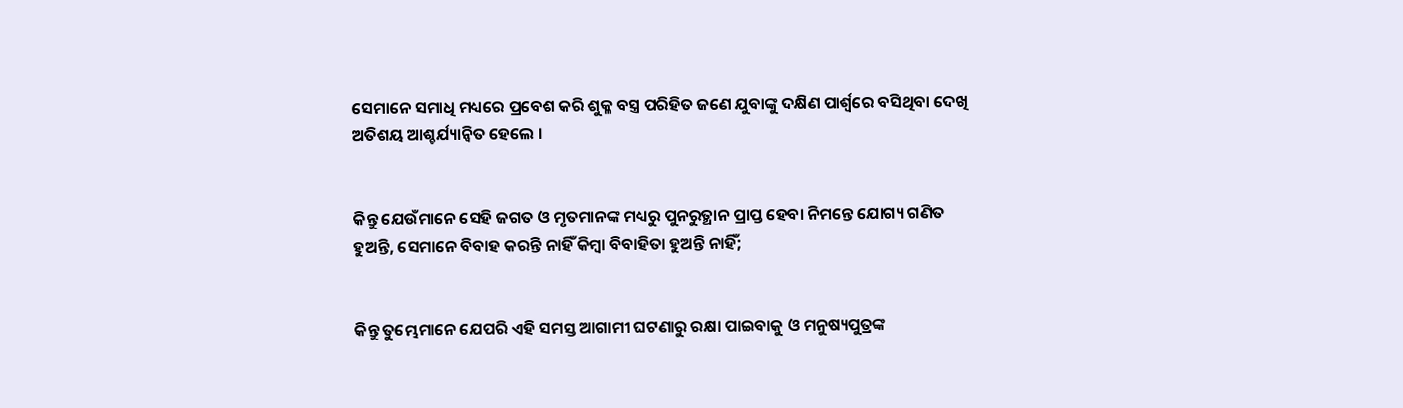ସେମାନେ ସମାଧି ମଧ୍ୟରେ ପ୍ରବେଶ କରି ଶୁକ୍ଳ ବସ୍ତ୍ର ପରିହିତ ଜଣେ ଯୁବାଙ୍କୁ ଦକ୍ଷିଣ ପାର୍ଶ୍ୱରେ ବସିଥିବା ଦେଖି ଅତିଶୟ ଆଶ୍ଚର୍ଯ୍ୟାନ୍ୱିତ ହେଲେ ।


କିନ୍ତୁ ଯେଉଁମାନେ ସେହି ଜଗତ ଓ ମୃତମାନଙ୍କ ମଧ୍ୟରୁ ପୁନରୁତ୍ଥାନ ପ୍ରାପ୍ତ ହେବା ନିମନ୍ତେ ଯୋଗ୍ୟ ଗଣିତ ହୁଅନ୍ତି, ସେମାନେ ବିବାହ କରନ୍ତି ନାହିଁ କିମ୍ବା ବିବାହିତା ହୁଅନ୍ତି ନାହିଁ;


କିନ୍ତୁ ତୁମ୍ଭେମାନେ ଯେପରି ଏହି ସମସ୍ତ ଆଗାମୀ ଘଟଣାରୁ ରକ୍ଷା ପାଇବାକୁ ଓ ମନୁଷ୍ୟପୁତ୍ରଙ୍କ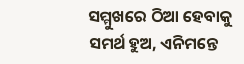ସମ୍ମୁଖରେ ଠିଆ ହେବାକୁ ସମର୍ଥ ହୁଅ, ଏନିମନ୍ତେ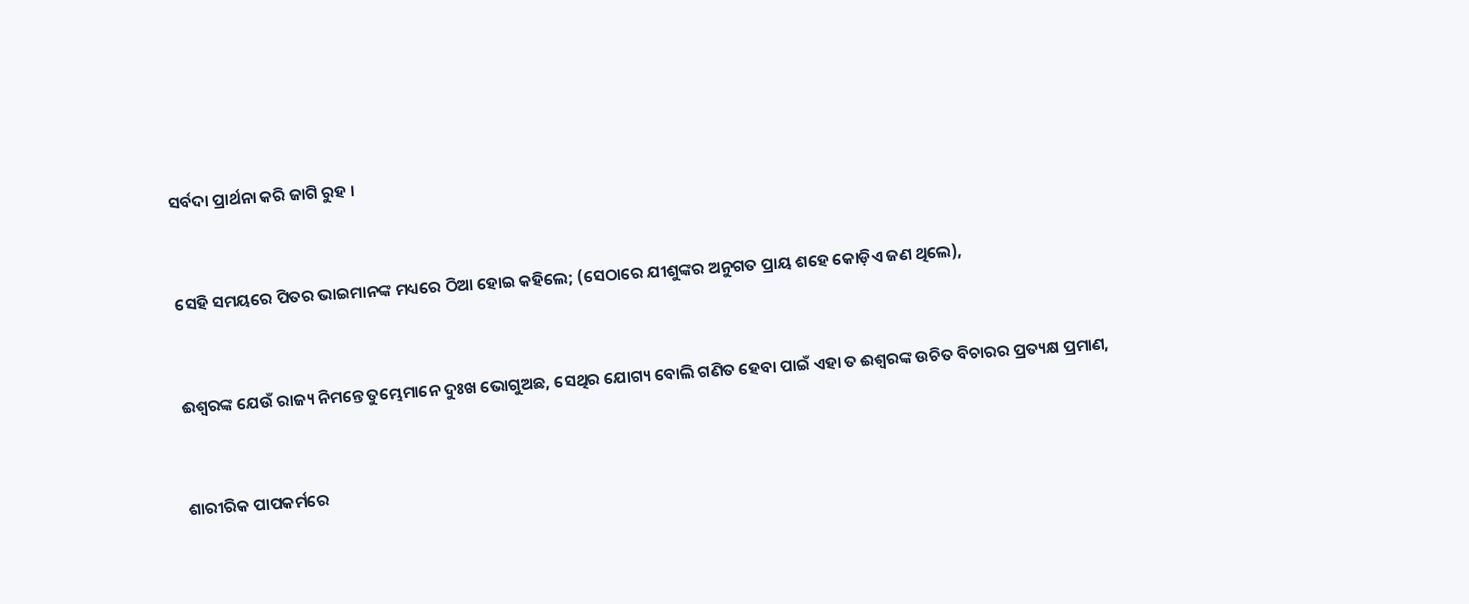ସର୍ବଦା ପ୍ରାର୍ଥନା କରି ଜାଗି ରୁହ ।


ସେହି ସମୟରେ ପିତର ଭାଇମାନଙ୍କ ମଧ୍ୟରେ ଠିଆ ହୋଇ କହିଲେ; (ସେଠାରେ ଯୀଶୁଙ୍କର ଅନୁଗତ ପ୍ରାୟ ଶହେ କୋଡ଼ିଏ ଜଣ ଥିଲେ),


ଈଶ୍ୱରଙ୍କ ଯେଉଁ ରାଜ୍ୟ ନିମନ୍ତେ ତୁମ୍ଭେମାନେ ଦୁଃଖ ଭୋଗୁଅଛ, ସେଥିର ଯୋଗ୍ୟ ବୋଲି ଗଣିତ ହେବା ପାଇଁ ଏହା ତ ଈଶ୍ୱରଙ୍କ ଉଚିତ ବିଚାରର ପ୍ରତ୍ୟକ୍ଷ ପ୍ରମାଣ,


ଶାରୀରିକ ପାପକର୍ମରେ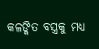କଳଙ୍କିତ ବସ୍ତ୍ରକୁ ମଧ୍ୟ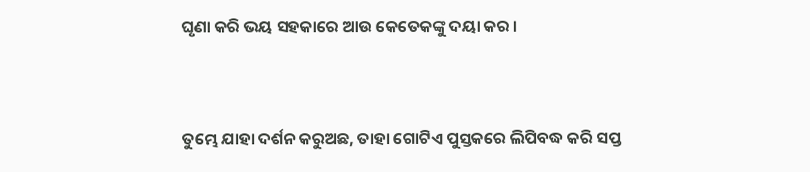ଘୃଣା କରି ଭୟ ସହକାରେ ଆଉ କେତେକଙ୍କୁ ଦୟା କର ।


ତୁମ୍ଭେ ଯାହା ଦର୍ଶନ କରୁଅଛ, ତାହା ଗୋଟିଏ ପୁସ୍ତକରେ ଲିପିବଦ୍ଧ କରି ସପ୍ତ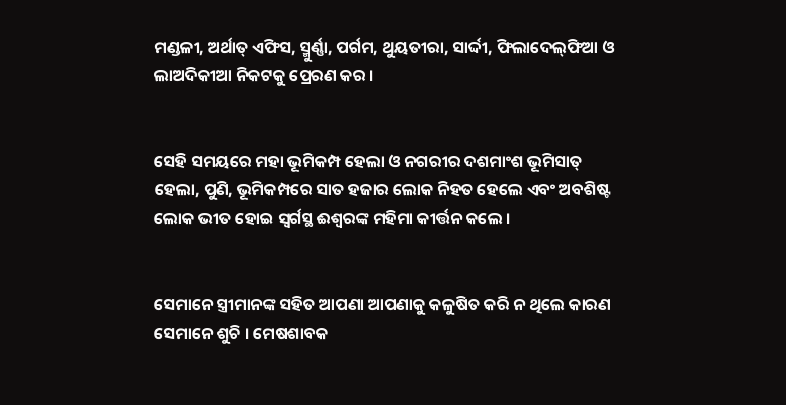ମଣ୍ଡଳୀ, ଅର୍ଥାତ୍ ଏଫିସ, ସ୍ମୁର୍ଣ୍ଣା, ପର୍ଗମ, ଥୁୟତୀରା, ସାର୍ଦ୍ଦୀ, ଫିଲାଦେଲ୍‌ଫିଆ ଓ ଲାଅଦିକୀଆ ନିକଟକୁ ପ୍ରେରଣ କର ।


ସେହି ସମୟରେ ମହା ଭୂମିକମ୍ପ ହେଲା ଓ ନଗରୀର ଦଶମାଂଶ ଭୂମିସାତ୍ ହେଲା, ପୁଣି, ଭୂମିକମ୍ପରେ ସାତ ହଜାର ଲୋକ ନିହତ ହେଲେ ଏବଂ ଅବଶିଷ୍ଟ ଲୋକ ଭୀତ ହୋଇ ସ୍ୱର୍ଗସ୍ଥ ଈଶ୍ୱରଙ୍କ ମହିମା କୀର୍ତ୍ତନ କଲେ ।


ସେମାନେ ସ୍ତ୍ରୀମାନଙ୍କ ସହିତ ଆପଣା ଆପଣାକୁ କଳୁଷିତ କରି ନ ଥିଲେ କାରଣ ସେମାନେ ଶୁଚି । ମେଷଶାବକ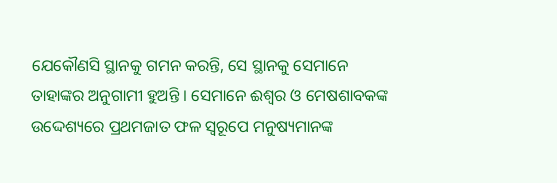ଯେକୌଣସି ସ୍ଥାନକୁ ଗମନ କରନ୍ତି, ସେ ସ୍ଥାନକୁ ସେମାନେ ତାହାଙ୍କର ଅନୁଗାମୀ ହୁଅନ୍ତି । ସେମାନେ ଈଶ୍ୱର ଓ ମେଷଶାବକଙ୍କ ଉଦ୍ଦେଶ୍ୟରେ ପ୍ରଥମଜାତ ଫଳ ସ୍ୱରୂପେ ମନୁଷ୍ୟମାନଙ୍କ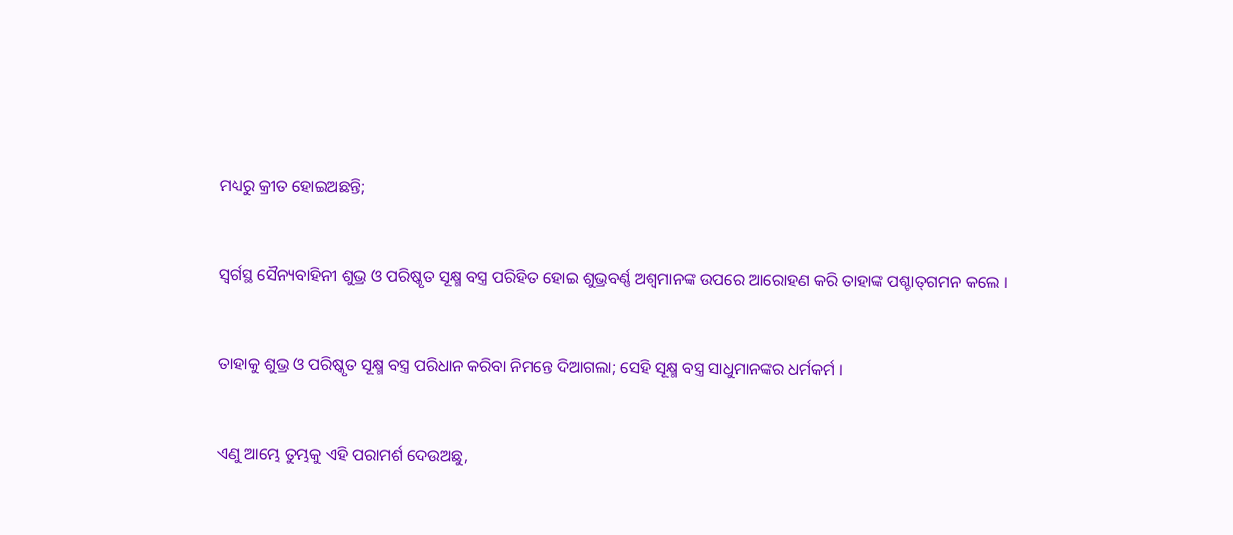ମଧ୍ୟରୁ କ୍ରୀତ ହୋଇଅଛନ୍ତି;


ସ୍ୱର୍ଗସ୍ଥ ସୈନ୍ୟବାହିନୀ ଶୁଭ୍ର ଓ ପରିଷ୍କୃତ ସୂକ୍ଷ୍ମ ବସ୍ତ୍ର ପରିହିତ ହୋଇ ଶୁଭ୍ରବର୍ଣ୍ଣ ଅଶ୍ୱମାନଙ୍କ ଉପରେ ଆରୋହଣ କରି ତାହାଙ୍କ ପଶ୍ଚାତ୍‍ଗମନ କଲେ ।


ତାହାକୁ ଶୁଭ୍ର ଓ ପରିଷ୍କୃତ ସୂକ୍ଷ୍ମ ବସ୍ତ୍ର ପରିଧାନ କରିବା ନିମନ୍ତେ ଦିଆଗଲା; ସେହି ସୂକ୍ଷ୍ମ ବସ୍ତ୍ର ସାଧୁମାନଙ୍କର ଧର୍ମକର୍ମ ।


ଏଣୁ ଆମ୍ଭେ ତୁମ୍ଭକୁ ଏହି ପରାମର୍ଶ ଦେଉଅଛୁ,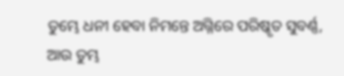ତୁମ୍ଭେ ଧନୀ ହେବା ନିମନ୍ତେ ଅଗ୍ନିରେ ପରିଷ୍କୃତ ସୁବର୍ଣ୍ଣ, ଆଉ ତୁମ୍ଭ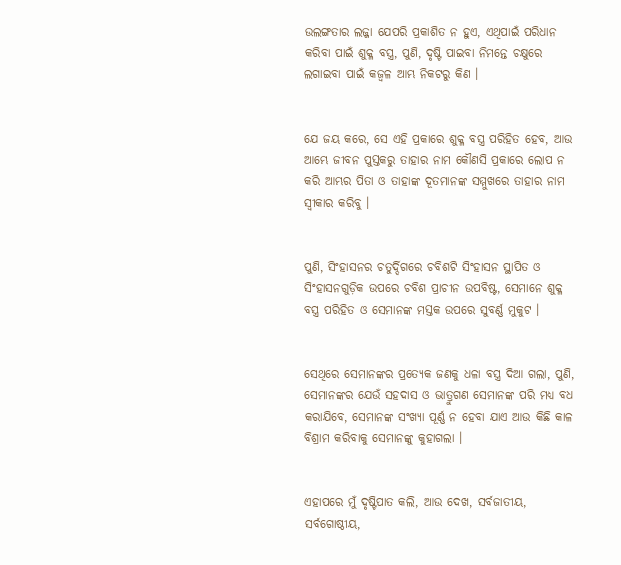ଉଲଙ୍ଗତାର ଲଜ୍ଜା ଯେପରି ପ୍ରକାଶିତ ନ ହୁଏ, ଏଥିପାଇଁ ପରିଧାନ କରିବା ପାଇଁ ଶୁକ୍ଳ ବସ୍ତ୍ର, ପୁଣି, ଦୃଷ୍ଟି ପାଇବା ନିମନ୍ତେ ଚକ୍ଷୁରେ ଲଗାଇବା ପାଇଁ କଜ୍ୱଳ ଆମ୍ଭ ନିକଟରୁ କିଣ ।


ଯେ ଜୟ କରେ, ସେ ଏହି ପ୍ରକାରେ ଶୁକ୍ଳ ବସ୍ତ୍ର ପରିହିତ ହେବ, ଆଉ ଆମ୍ଭେ ଜୀବନ ପୁସ୍ତକରୁ ତାହାର ନାମ କୌଣସି ପ୍ରକାରେ ଲୋପ ନ କରି ଆମ୍ଭର ପିତା ଓ ତାହାଙ୍କ ଦୂତମାନଙ୍କ ସମ୍ମୁଖରେ ତାହାର ନାମ ସ୍ୱୀକାର କରିବୁ ।


ପୁଣି, ସିଂହାସନର ଚତୁର୍ଦ୍ଦିଗରେ ଚବିଶଟି ସିଂହାସନ ସ୍ଥାପିତ ଓ ସିଂହାସନଗୁଡ଼ିକ ଉପରେ ଚବିଶ ପ୍ରାଚୀନ ଉପବିଷ୍ଟ, ସେମାନେ ଶୁକ୍ଳ ବସ୍ତ୍ର ପରିହିତ ଓ ସେମାନଙ୍କ ମସ୍ତକ ଉପରେ ସୁବର୍ଣ୍ଣ ମୁକୁଟ ।


ସେଥିରେ ସେମାନଙ୍କର ପ୍ରତ୍ୟେକ ଜଣକୁ ଧଳା ବସ୍ତ୍ର ଦିଆ ଗଲା, ପୁଣି, ସେମାନଙ୍କର ଯେଉଁ ସହଦାସ ଓ ଭାତ୍ରୁଗଣ ସେମାନଙ୍କ ପରି ମଧ୍ୟ ବଧ କରାଯିବେ, ସେମାନଙ୍କ ସଂଖ୍ୟା ପୂର୍ଣ୍ଣ ନ ହେବା ଯାଏ ଆଉ କିଛି କାଳ ବିଶ୍ରାମ କରିବାକୁ ସେମାନଙ୍କୁ କୁହାଗଲା ।


ଏହାପରେ ମୁଁ ଦୃଷ୍ଟିପାତ କଲି, ଆଉ ଦେଖ, ସର୍ବଜାତୀୟ, ସର୍ବଗୋଷ୍ଠୀୟ,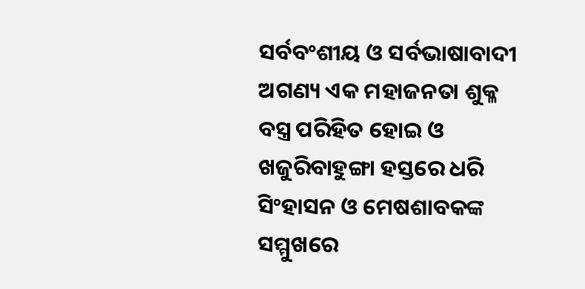ସର୍ବବଂଶୀୟ ଓ ସର୍ବଭାଷାବାଦୀ ଅଗଣ୍ୟ ଏକ ମହାଜନତା ଶୁକ୍ଳ ବସ୍ତ୍ର ପରିହିତ ହୋଇ ଓ ଖଜୁରିବାହୁଙ୍ଗା ହସ୍ତରେ ଧରି ସିଂହାସନ ଓ ମେଷଶାବକଙ୍କ ସମ୍ମୁଖରେ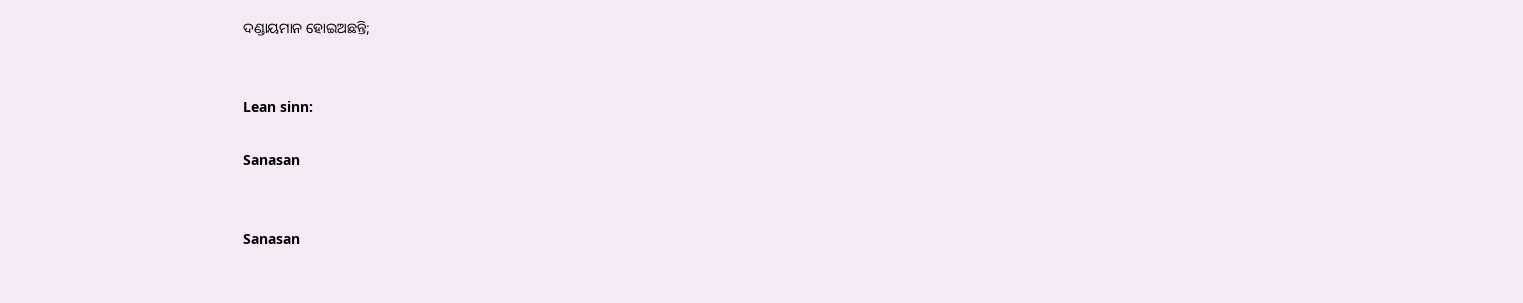ଦଣ୍ଡାୟମାନ ହୋଇଅଛନ୍ତି;


Lean sinn:

Sanasan


Sanasan